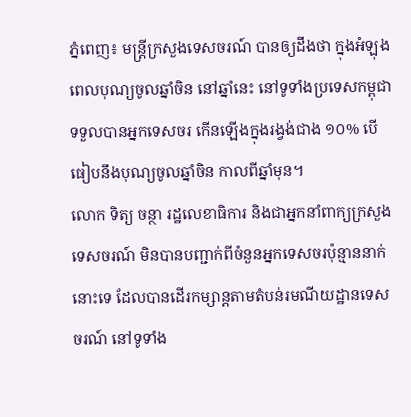ភ្នំពេញ៖ មន្ត្រីក្រសួងទេសចរណ៍ បានឲ្យដឹងថា ក្នុងអំឡុងពេលបុណ្យចូលឆ្នាំចិន នៅឆ្នាំនេះ នៅទូទាំងប្រទេសកម្ពុជា ទទួលបានអ្នកទេសចរ កើនឡើងក្នុងរង្វង់ជាង ១០% បើធៀបនឹងបុណ្យចូលឆ្នាំចិន កាលពីឆ្នាំមុន។
លោក ទិត្យ ចន្ថា រដ្ឋលេខាធិការ និងជាអ្នកនាំពាក្យក្រសួងទេសចរណ៍ មិនបានបញ្ជាក់ពីចំនួនអ្នកទេសចរប៉ុន្មាននាក់នោះទេ ដែលបានដើរកម្សាន្តតាមតំបន់រមណីយដ្ឋានទេសចរណ៍ នៅទូទាំង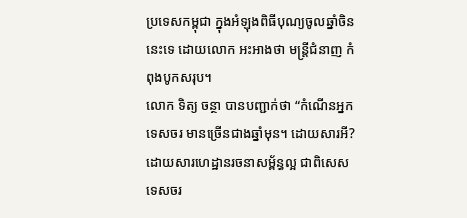ប្រទេសកម្ពុជា ក្នុងអំឡុងពិធីបុណ្យចូលឆ្នាំចិននេះទេ ដោយលោក អះអាងថា មន្ត្រីជំនាញ កំពុងបូកសរុប។
លោក ទិត្យ ចន្ថា បានបញ្ជាក់ថា “កំណើនអ្នកទេសចរ មានច្រើនជាងឆ្នាំមុន។ ដោយសារអី? ដោយសារហេដ្ឋានរចនាសម្ព័ន្ធល្អ ជាពិសេសទេសចរ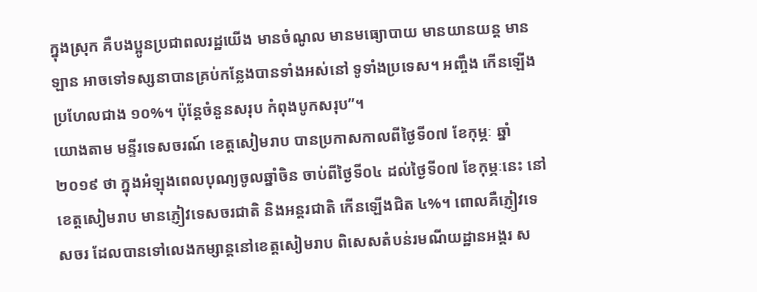ក្នុងស្រុក គឺបងប្អូនប្រជាពលរដ្ឋយើង មានចំណូល មានមធ្យោបាយ មានយានយន្ត មានឡាន អាចទៅទស្សនាបានគ្រប់កន្លែងបានទាំងអស់នៅ ទូទាំងប្រទេស។ អញ្ចឹង កើនឡើងប្រហែលជាង ១០%។ ប៉ុន្តែចំនួនសរុប កំពុងបូកសរុប”។
យោងតាម មន្ទីរទេសចរណ៍ ខេត្តសៀមរាប បានប្រកាសកាលពីថ្ងៃទី០៧ ខែកុម្ភៈ ឆ្នាំ២០១៩ ថា ក្នុងអំឡុងពេលបុណ្យចូលឆ្នាំចិន ចាប់ពីថ្ងៃទី០៤ ដល់ថ្ងៃទី០៧ ខែកុម្ភៈនេះ នៅខេត្តសៀមរាប មានភ្ញៀវទេសចរជាតិ និងអន្តរជាតិ កើនឡើងជិត ៤%។ ពោលគឺភ្ញៀវទេសចរ ដែលបានទៅលេងកម្សាន្តនៅខេត្តសៀមរាប ពិសេសតំបន់រមណីយដ្ឋានអង្គរ ស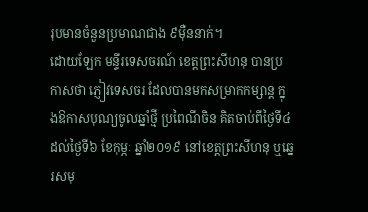រុបមានចំនួនប្រមាណជាង ៩ម៉ឺននាក់។
ដោយឡែក មន្ទីរទេសចរណ៍ ខេត្តព្រះសីហនុ បានប្រកាសថា ភ្ញៀវទេសចរ ដែលបានមកសម្រាកកម្សាន្ត ក្នុងឱកាសបុណ្យចូលឆ្នាំថ្មី ប្រពៃណីចិន គិតចាប់ពីថ្ងៃទី៤ ដល់ថ្ងៃទី៦ ខែកុម្ភៈ ឆ្នាំ២០១៩ នៅខេត្តព្រះសីហនុ ឬឆ្នេរសមុ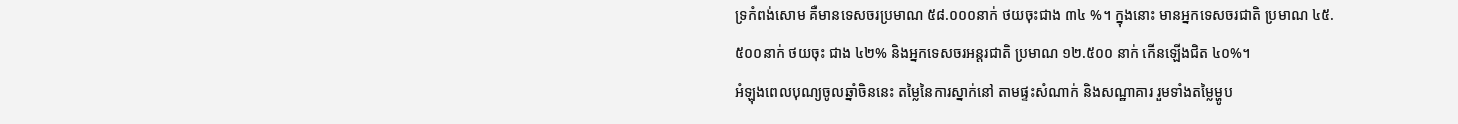ទ្រកំពង់សោម គឺមានទេសចរប្រមាណ ៥៨.០០០នាក់ ថយចុះជាង ៣៤ %។ ក្នុងនោះ មានអ្នកទេសចរជាតិ ប្រមាណ ៤៥.៥០០នាក់ ថយចុះ ជាង ៤២% និងអ្នកទេសចរអន្តរជាតិ ប្រមាណ ១២.៥០០ នាក់ កើនឡើងជិត ៤០%។
អំឡុងពេលបុណ្យចូលឆ្នាំចិននេះ តម្លៃនៃការស្នាក់នៅ តាមផ្ទះសំណាក់ និងសណ្ឋាគារ រួមទាំងតម្លៃម្ហូប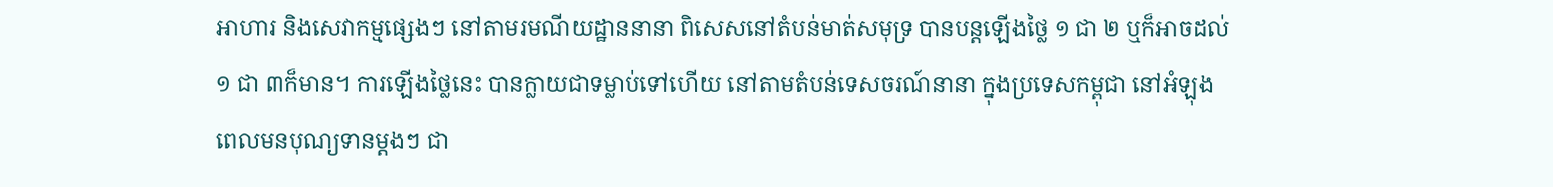អាហារ និងសេវាកម្មផ្សេងៗ នៅតាមរមណីយដ្ឋាននានា ពិសេសនៅតំបន់មាត់សមុទ្រ បានបន្តឡើងថ្លៃ ១ ជា ២ ឬក៏អាចដល់ ១ ជា ៣ក៏មាន។ ការឡើងថ្លៃនេះ បានក្លាយជាទម្លាប់ទៅហើយ នៅតាមតំបន់ទេសចរណ៍នានា ក្នុងប្រទេសកម្ពុជា នៅអំឡុងពេលមនបុណ្យទានម្តងៗ ជា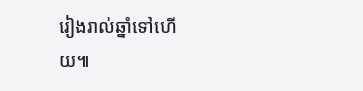រៀងរាល់ឆ្នាំទៅហើយ៕